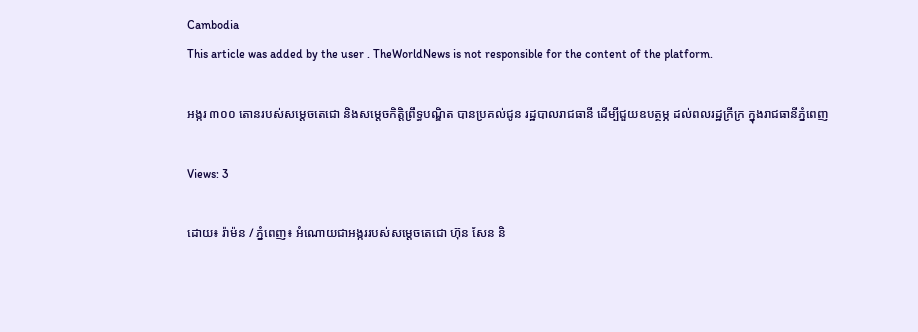Cambodia
This article was added by the user . TheWorldNews is not responsible for the content of the platform.

អង្ករ ៣០០ តោនរបស់សម្តេចតេជោ និងសម្តេចកិត្តិព្រឹទ្ធបណ្ឌិត បានប្រគល់ជូន រដ្ឋបាលរាជធានី ដើម្បីជួយឧបត្ថម្ភ ដល់ពលរដ្ឋក្រីក្រ ក្នុងរាជធានីភ្នំពេញ

Views: 3

ដោយ៖ រ៉ាម៉ន / ភ្នំពេញ៖ អំណោយជាអង្កររបស់សម្តេចតេជោ ហ៊ុន សែន និ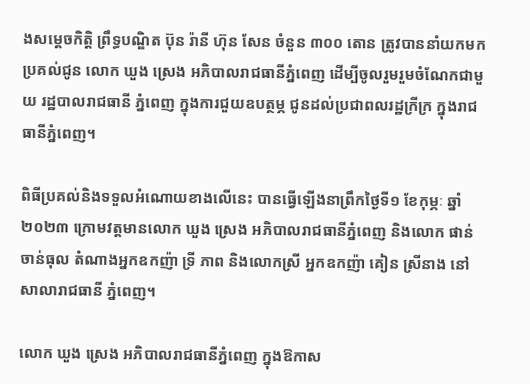ងសម្តេចកិត្តិ ព្រឹទ្ធបណ្ឌិត ប៊ុន រ៉ានី ហ៊ុន សែន ចំនួន ៣០០ តោន ត្រូវបាននាំយកមកប្រគល់ជូន លោក ឃួង ស្រេង អភិបាលរាជធានីភ្នំពេញ ដើម្បីចូលរួមរួមចំណែកជាមួយ រដ្ឋបាលរាជធានី ភ្នំពេញ ក្នុងការជួយឧបត្ថម្ភ ជូនដល់ប្រជាពលរដ្ឋក្រីក្រ ក្នុងរាជធានីភ្នំពេញ។

ពិធីប្រគល់និងទទួលអំណោយខាងលើនេះ បានធ្វើឡើងនាព្រឹកថ្ងៃទី១ ខែកុម្ភៈ ឆ្នាំ២០២៣ ក្រោមវត្តមានលោក ឃួង ស្រេង អភិបាលរាជធានីភ្នំពេញ និងលោក ផាន់ ចាន់ធុល តំណាងអ្នកឧកញ៉ា ទ្រី ភាព និងលោកស្រី អ្នកឧកញ៉ា គៀន ស្រីនាង នៅសាលារាជធានី ភ្នំពេញ។

លោក ឃួង ស្រេង អភិបាលរាជធានីភ្នំពេញ ក្នុងឱកាស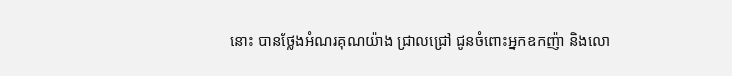នោះ បានថ្លែងអំណរគុណយ៉ាង ជ្រាលជ្រៅ ជូនចំពោះអ្នកឧកញ៉ា និងលោ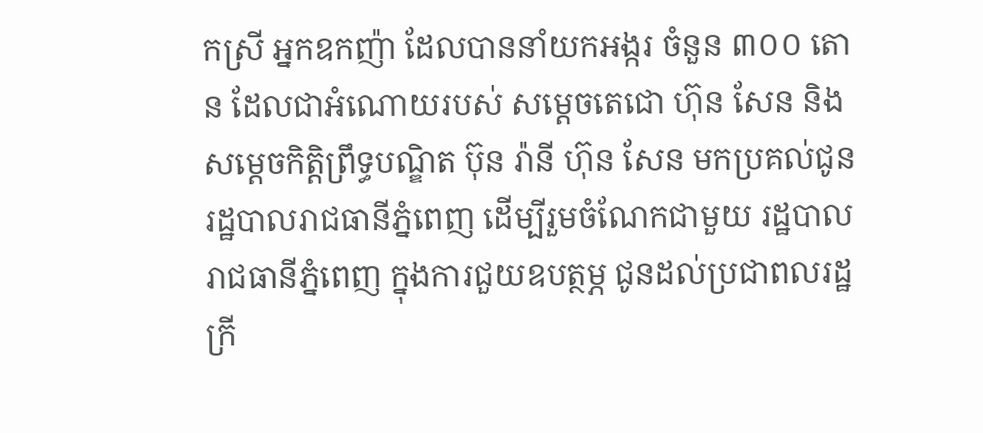កស្រី អ្នកឧកញ៉ា ដែលបាននាំយកអង្ករ ចំនួន ៣០០ តោន ដែលជាអំណោយរបស់ សម្តេចតេជោ ហ៊ុន សែន និងសម្តេចកិត្តិព្រឹទ្ធបណ្ឌិត ប៊ុន រ៉ានី ហ៊ុន សែន មកប្រគល់ជូនរដ្ឋបាលរាជធានីភ្នំពេញ ដើម្បីរួមចំណែកជាមួយ រដ្ឋបាលរាជធានីភ្នំពេញ ក្នុងការជួយឧបត្ថម្ភ ជូនដល់ប្រជាពលរដ្ឋក្រី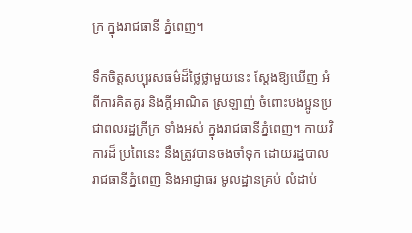ក្រ ក្នុងរាជធានី ភ្នំពេញ។

ទឹកចិត្តសប្បុរសធម៌ដ៏ថ្លៃថ្លាមួយនេះ ស្តែងឱ្យឃើញ អំពីការគិតគូរ និងក្ដីអាណិត ស្រឡាញ់ ចំពោះបងប្អូនប្រជាពលរដ្ឋក្រីក្រ ទាំងអស់ ក្នុងរាជធានីភ្នំពេញ។ កាយវិការដ៏ ប្រពៃនេះ នឹងត្រូវបានចងចាំទុក ដោយរដ្ឋបាលរាជធានីភ្នំពេញ និងអាជ្ញាធរ មូលដ្ឋានគ្រប់ លំដាប់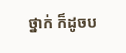ថ្នាក់ ក៏ដូចប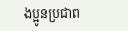ងប្អូនប្រជាព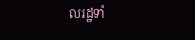លរដ្ឋទាំ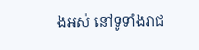ងអស់ នៅទូទាំងរាជ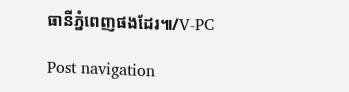ធានីភ្នំពេញផងដែរ៕/V-PC

Post navigation